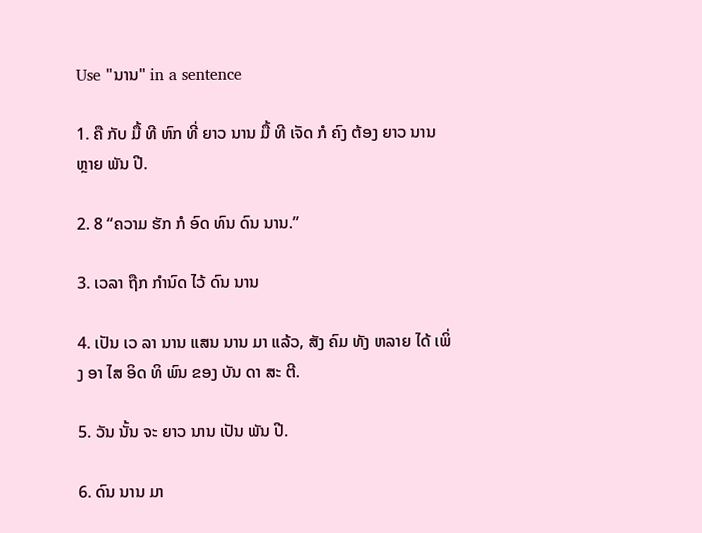Use "ນານ" in a sentence

1. ຄື ກັບ ມື້ ທີ ຫົກ ທີ່ ຍາວ ນານ ມື້ ທີ ເຈັດ ກໍ ຄົງ ຕ້ອງ ຍາວ ນານ ຫຼາຍ ພັນ ປີ.

2. 8 “ຄວາມ ຮັກ ກໍ ອົດ ທົນ ດົນ ນານ.”

3. ເວລາ ຖືກ ກໍານົດ ໄວ້ ດົນ ນານ

4. ເປັນ ເວ ລາ ນານ ແສນ ນານ ມາ ແລ້ວ, ສັງ ຄົມ ທັງ ຫລາຍ ໄດ້ ເພິ່ງ ອາ ໄສ ອິດ ທິ ພົນ ຂອງ ບັນ ດາ ສະ ຕີ.

5. ວັນ ນັ້ນ ຈະ ຍາວ ນານ ເປັນ ພັນ ປີ.

6. ດົນ ນານ ມາ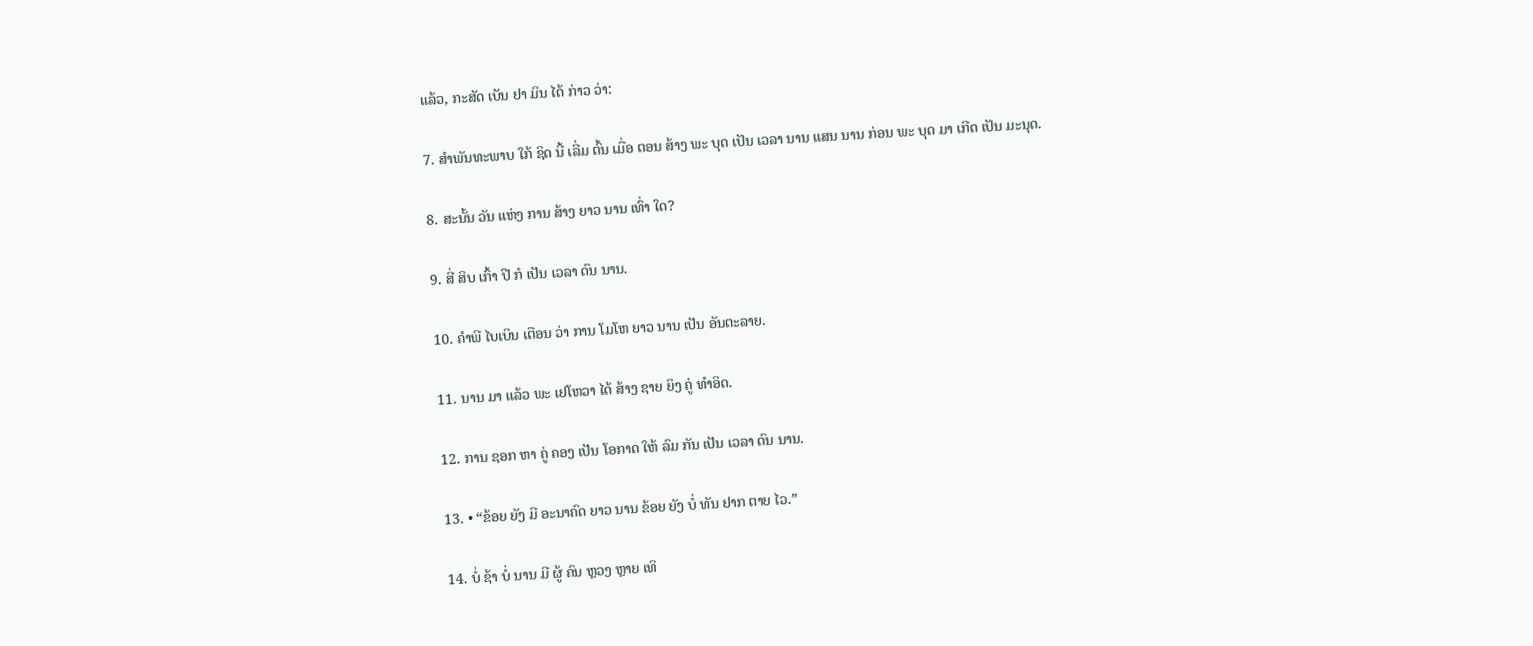ແລ້ວ, ກະສັດ ເບັນ ຢາ ມິນ ໄດ້ ກ່າວ ວ່າ:

7. ສໍາພັນທະພາບ ໃກ້ ຊິດ ນີ້ ເລີ່ມ ຕົ້ນ ເມື່ອ ຕອນ ສ້າງ ພະ ບຸດ ເປັນ ເວລາ ນານ ແສນ ນານ ກ່ອນ ພະ ບຸດ ມາ ເກີດ ເປັນ ມະນຸດ.

8. ສະນັ້ນ ວັນ ແຫ່ງ ການ ສ້າງ ຍາວ ນານ ເທົ່າ ໃດ?

9. ສີ່ ສິບ ເກົ້າ ປີ ກໍ ເປັນ ເວລາ ດົນ ນານ.

10. ຄໍາພີ ໄບເບິນ ເຕືອນ ວ່າ ການ ໂມໂຫ ຍາວ ນານ ເປັນ ອັນຕະລາຍ.

11. ນານ ມາ ແລ້ວ ພະ ເຢໂຫວາ ໄດ້ ສ້າງ ຊາຍ ຍິງ ຄູ່ ທໍາອິດ.

12. ການ ຊອກ ຫາ ຄູ່ ຄອງ ເປັນ ໂອກາດ ໃຫ້ ລົມ ກັນ ເປັນ ເວລາ ດົນ ນານ.

13. • “ຂ້ອຍ ຍັງ ມີ ອະນາຄົດ ຍາວ ນານ ຂ້ອຍ ຍັງ ບໍ່ ທັນ ຢາກ ຕາຍ ໄວ.”

14. ບໍ່ ຊ້າ ບໍ່ ນານ ມີ ຜູ້ ຄົນ ຫຼວງ ຫຼາຍ ເທິ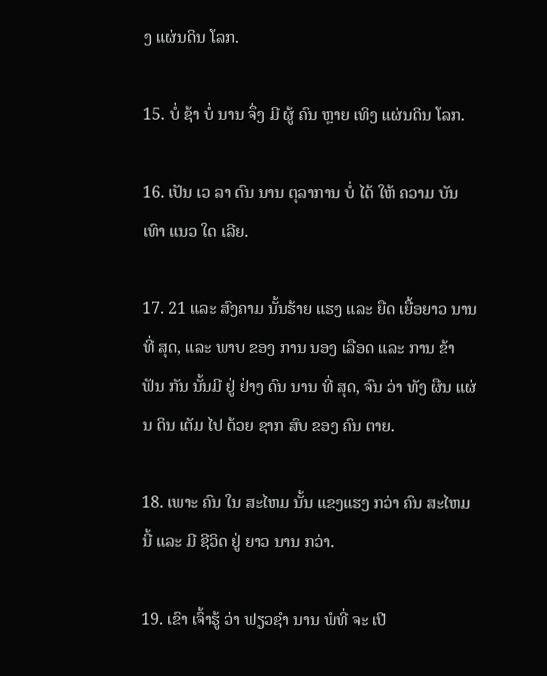ງ ແຜ່ນດິນ ໂລກ.

15. ບໍ່ ຊ້າ ບໍ່ ນານ ຈຶ່ງ ມີ ຜູ້ ຄົນ ຫຼາຍ ເທິງ ແຜ່ນດິນ ໂລກ.

16. ເປັນ ເວ ລາ ດົນ ນານ ຕຸລາການ ບໍ່ ໄດ້ ໃຫ້ ຄວາມ ບັນ ເທົາ ແນວ ໃດ ເລີຍ.

17. 21 ແລະ ສົງຄາມ ນັ້ນຮ້າຍ ແຮງ ແລະ ຍືດ ເຍື້ອຍາວ ນານ ທີ່ ສຸດ, ແລະ ພາບ ຂອງ ການ ນອງ ເລືອດ ແລະ ການ ຂ້າ ຟັນ ກັນ ນັ້ນມີ ຢູ່ ຢ່າງ ດົນ ນານ ທີ່ ສຸດ, ຈົນ ວ່າ ທັງ ຜືນ ແຜ່ນ ດິນ ເຕັມ ໄປ ດ້ວຍ ຊາກ ສົບ ຂອງ ຄົນ ຕາຍ.

18. ເພາະ ຄົນ ໃນ ສະໄຫມ ນັ້ນ ແຂງແຮງ ກວ່າ ຄົນ ສະໄຫມ ນີ້ ແລະ ມີ ຊີວິດ ຢູ່ ຍາວ ນານ ກວ່າ.

19. ເຂົາ ເຈົ້າຮູ້ ວ່າ ຟຽວຊໍາ ນານ ພໍທີ່ ຈະ ເປີ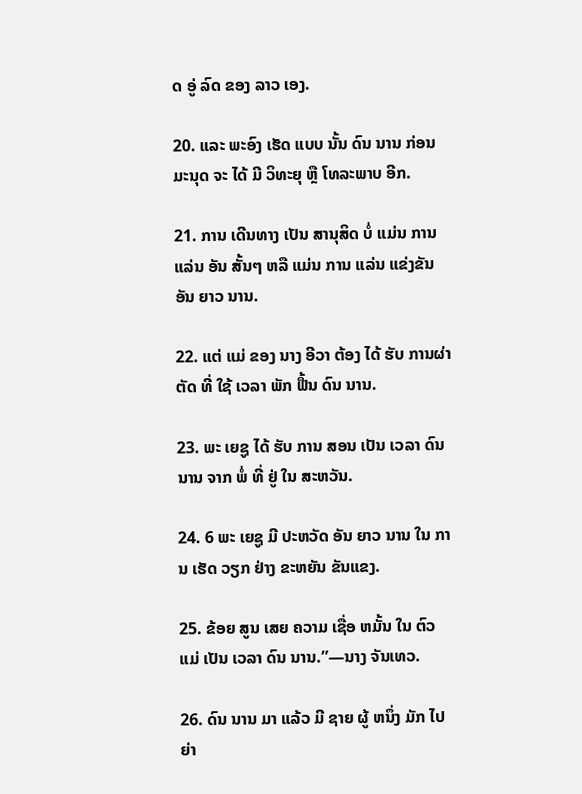ດ ອູ່ ລົດ ຂອງ ລາວ ເອງ.

20. ແລະ ພະອົງ ເຮັດ ແບບ ນັ້ນ ດົນ ນານ ກ່ອນ ມະນຸດ ຈະ ໄດ້ ມີ ວິທະຍຸ ຫຼື ໂທລະພາບ ອີກ.

21. ການ ເດີນທາງ ເປັນ ສານຸສິດ ບໍ່ ແມ່ນ ການ ແລ່ນ ອັນ ສັ້ນໆ ຫລື ແມ່ນ ການ ແລ່ນ ແຂ່ງຂັນ ອັນ ຍາວ ນານ.

22. ແຕ່ ແມ່ ຂອງ ນາງ ອີວາ ຕ້ອງ ໄດ້ ຮັບ ການຜ່າຕັດ ທີ່ ໃຊ້ ເວລາ ພັກ ຟື້ນ ດົນ ນານ.

23. ພະ ເຍຊູ ໄດ້ ຮັບ ການ ສອນ ເປັນ ເວລາ ດົນ ນານ ຈາກ ພໍ່ ທີ່ ຢູ່ ໃນ ສະຫວັນ.

24. 6 ພະ ເຍຊູ ມີ ປະຫວັດ ອັນ ຍາວ ນານ ໃນ ການ ເຮັດ ວຽກ ຢ່າງ ຂະຫຍັນ ຂັນແຂງ.

25. ຂ້ອຍ ສູນ ເສຍ ຄວາມ ເຊື່ອ ຫມັ້ນ ໃນ ຕົວ ແມ່ ເປັນ ເວລາ ດົນ ນານ.”—ນາງ ຈັນເທວ.

26. ດົນ ນານ ມາ ແລ້ວ ມີ ຊາຍ ຜູ້ ຫນຶ່ງ ມັກ ໄປ ຍ່າ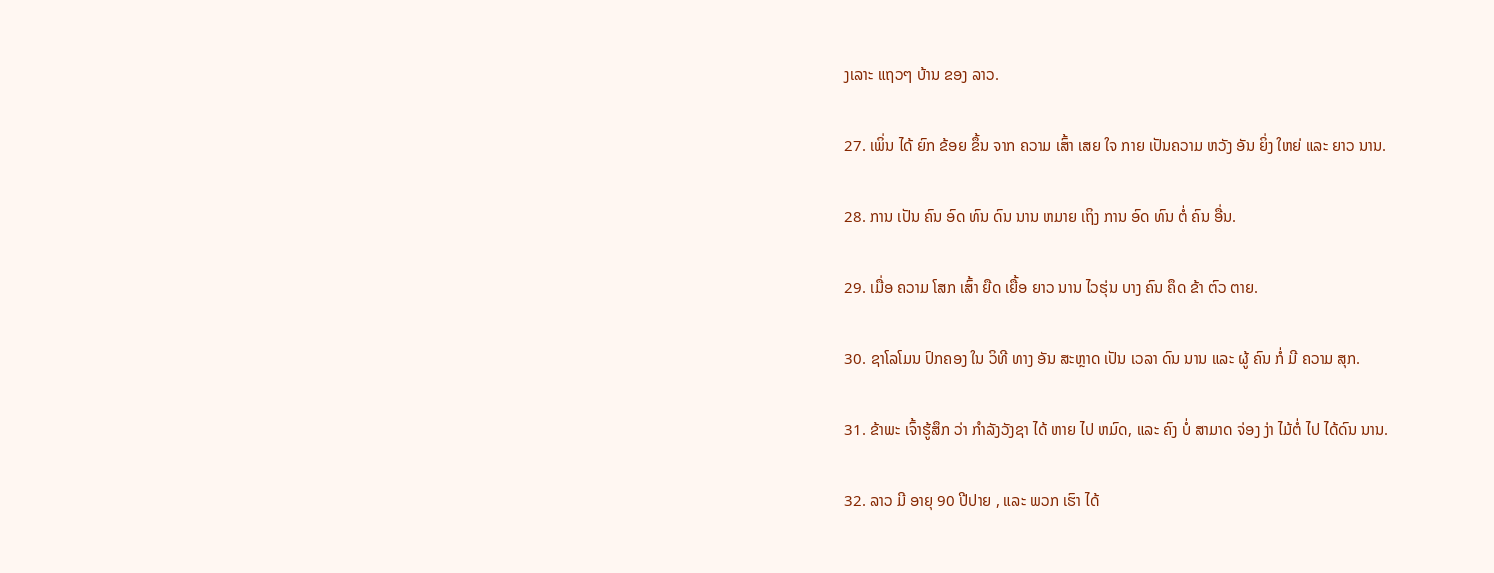ງເລາະ ແຖວໆ ບ້ານ ຂອງ ລາວ.

27. ເພິ່ນ ໄດ້ ຍົກ ຂ້ອຍ ຂຶ້ນ ຈາກ ຄວາມ ເສົ້າ ເສຍ ໃຈ ກາຍ ເປັນຄວາມ ຫວັງ ອັນ ຍິ່ງ ໃຫຍ່ ແລະ ຍາວ ນານ.

28. ການ ເປັນ ຄົນ ອົດ ທົນ ດົນ ນານ ຫມາຍ ເຖິງ ການ ອົດ ທົນ ຕໍ່ ຄົນ ອື່ນ.

29. ເມື່ອ ຄວາມ ໂສກ ເສົ້າ ຍືດ ເຍື້ອ ຍາວ ນານ ໄວຮຸ່ນ ບາງ ຄົນ ຄຶດ ຂ້າ ຕົວ ຕາຍ.

30. ຊາໂລໂມນ ປົກຄອງ ໃນ ວິທີ ທາງ ອັນ ສະຫຼາດ ເປັນ ເວລາ ດົນ ນານ ແລະ ຜູ້ ຄົນ ກໍ່ ມີ ຄວາມ ສຸກ.

31. ຂ້າພະ ເຈົ້າຮູ້ສຶກ ວ່າ ກໍາລັງວັງຊາ ໄດ້ ຫາຍ ໄປ ຫມົດ, ແລະ ຄົງ ບໍ່ ສາມາດ ຈ່ອງ ງ່າ ໄມ້ຕໍ່ ໄປ ໄດ້ດົນ ນານ.

32. ລາວ ມີ ອາຍຸ 90 ປີປາຍ , ແລະ ພວກ ເຮົາ ໄດ້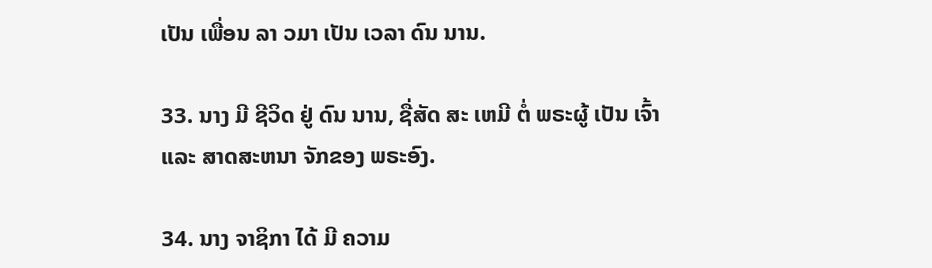ເປັນ ເພື່ອນ ລາ ວມາ ເປັນ ເວລາ ດົນ ນານ.

33. ນາງ ມີ ຊີວິດ ຢູ່ ດົນ ນານ, ຊື່ສັດ ສະ ເຫມີ ຕໍ່ ພຣະຜູ້ ເປັນ ເຈົ້າ ແລະ ສາດສະຫນາ ຈັກຂອງ ພຣະອົງ.

34. ນາງ ຈາຊິກາ ໄດ້ ມີ ຄວາມ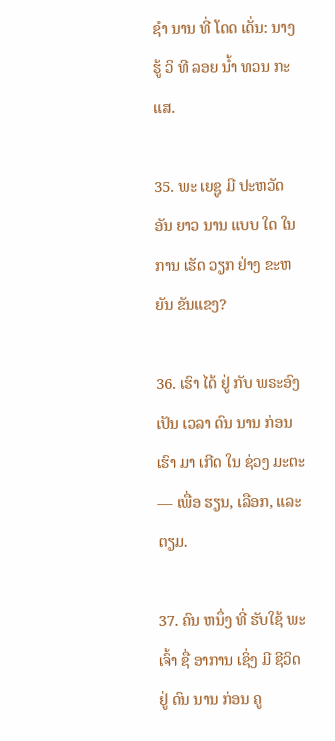ຊໍາ ນານ ທີ່ ໂດດ ເດັ່ນ: ນາງ ຮູ້ ວິ ທີ ລອຍ ນ້ຳ ທວນ ກະ ແສ.

35. ພະ ເຍຊູ ມີ ປະຫວັດ ອັນ ຍາວ ນານ ແບບ ໃດ ໃນ ການ ເຮັດ ວຽກ ຢ່າງ ຂະຫຍັນ ຂັນແຂງ?

36. ເຮົາ ໄດ້ ຢູ່ ກັບ ພຣະອົງ ເປັນ ເວລາ ດົນ ນານ ກ່ອນ ເຮົາ ມາ ເກີດ ໃນ ຊ່ວງ ມະຕະ— ເພື່ອ ຮຽນ, ເລືອກ, ແລະ ຕຽມ.

37. ຄົນ ຫນຶ່ງ ທີ່ ຮັບໃຊ້ ພະເຈົ້າ ຊື່ ອາການ ເຊິ່ງ ມີ ຊີວິດ ຢູ່ ດົນ ນານ ກ່ອນ ຄູ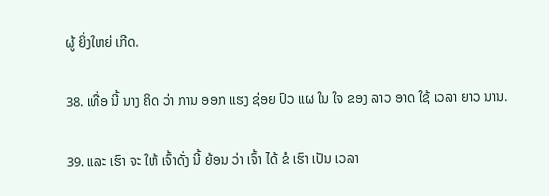ຜູ້ ຍິ່ງໃຫຍ່ ເກີດ.

38. ເທື່ອ ນີ້ ນາງ ຄິດ ວ່າ ການ ອອກ ແຮງ ຊ່ອຍ ປົວ ແຜ ໃນ ໃຈ ຂອງ ລາວ ອາດ ໃຊ້ ເວລາ ຍາວ ນານ.

39. ແລະ ເຮົາ ຈະ ໃຫ້ ເຈົ້າດັ່ງ ນີ້ ຍ້ອນ ວ່າ ເຈົ້າ ໄດ້ ຂໍ ເຮົາ ເປັນ ເວລາ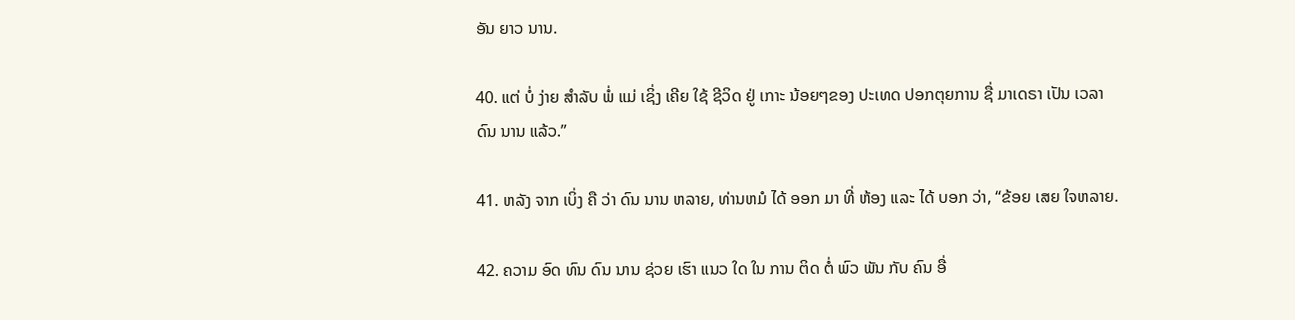ອັນ ຍາວ ນານ.

40. ແຕ່ ບໍ່ ງ່າຍ ສໍາລັບ ພໍ່ ແມ່ ເຊິ່ງ ເຄີຍ ໃຊ້ ຊີວິດ ຢູ່ ເກາະ ນ້ອຍໆຂອງ ປະເທດ ປອກຕຸຍການ ຊື່ ມາເດຣາ ເປັນ ເວລາ ດົນ ນານ ແລ້ວ.”

41. ຫລັງ ຈາກ ເບິ່ງ ຄື ວ່າ ດົນ ນານ ຫລາຍ, ທ່ານຫມໍ ໄດ້ ອອກ ມາ ທີ່ ຫ້ອງ ແລະ ໄດ້ ບອກ ວ່າ, “ຂ້ອຍ ເສຍ ໃຈຫລາຍ.

42. ຄວາມ ອົດ ທົນ ດົນ ນານ ຊ່ວຍ ເຮົາ ແນວ ໃດ ໃນ ການ ຕິດ ຕໍ່ ພົວ ພັນ ກັບ ຄົນ ອື່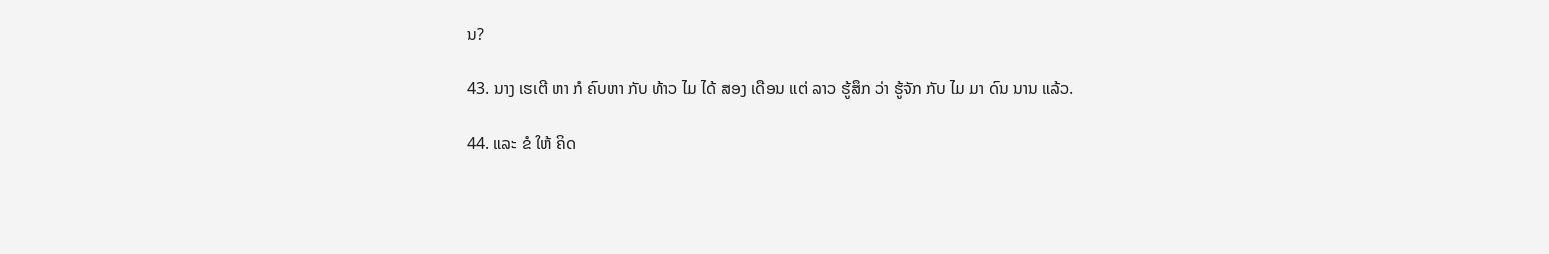ນ?

43. ນາງ ເຮເຕີ ຫາ ກໍ ຄົບຫາ ກັບ ທ້າວ ໄມ ໄດ້ ສອງ ເດືອນ ແຕ່ ລາວ ຮູ້ສຶກ ວ່າ ຮູ້ຈັກ ກັບ ໄມ ມາ ດົນ ນານ ແລ້ວ.

44. ແລະ ຂໍ ໃຫ້ ຄິດ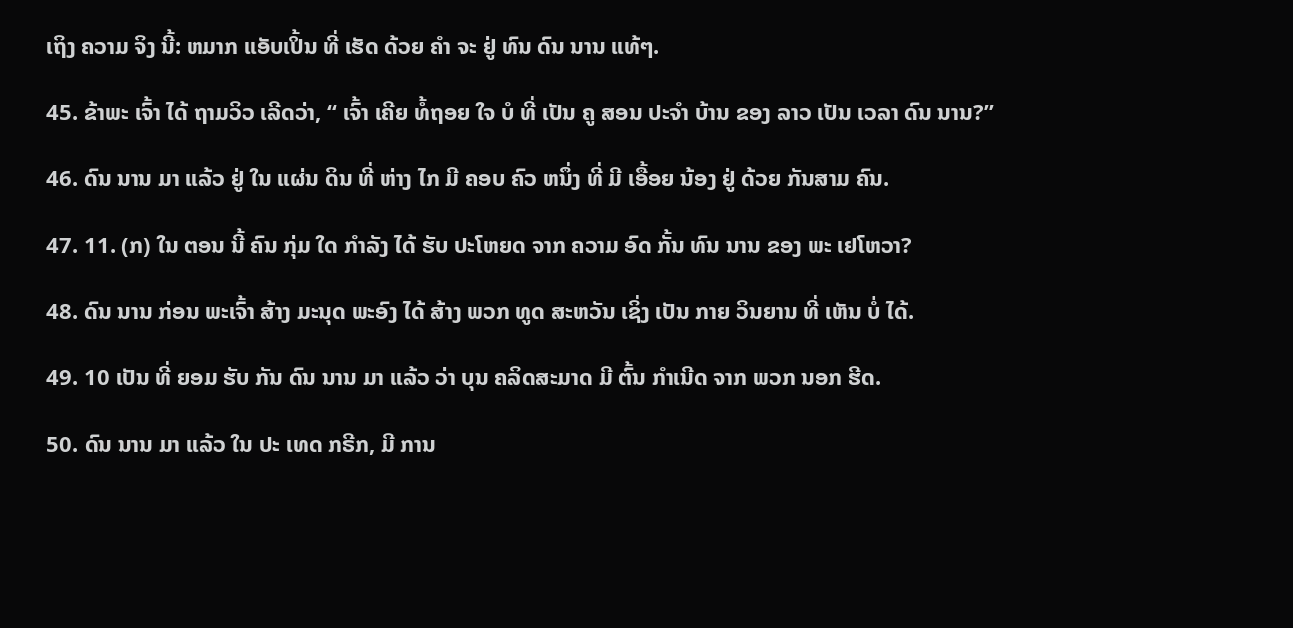ເຖິງ ຄວາມ ຈິງ ນີ້: ຫມາກ ແອັບເປິ້ນ ທີ່ ເຮັດ ດ້ວຍ ຄໍາ ຈະ ຢູ່ ທົນ ດົນ ນານ ແທ້ໆ.

45. ຂ້າພະ ເຈົ້າ ໄດ້ ຖາມວິວ ເລີດວ່າ, “ ເຈົ້າ ເຄີຍ ທໍ້ຖອຍ ໃຈ ບໍ ທີ່ ເປັນ ຄູ ສອນ ປະຈໍາ ບ້ານ ຂອງ ລາວ ເປັນ ເວລາ ດົນ ນານ?”

46. ດົນ ນານ ມາ ແລ້ວ ຢູ່ ໃນ ແຜ່ນ ດິນ ທີ່ ຫ່າງ ໄກ ມີ ຄອບ ຄົວ ຫນຶ່ງ ທີ່ ມີ ເອື້ອຍ ນ້ອງ ຢູ່ ດ້ວຍ ກັນສາມ ຄົນ.

47. 11. (ກ) ໃນ ຕອນ ນີ້ ຄົນ ກຸ່ມ ໃດ ກໍາລັງ ໄດ້ ຮັບ ປະໂຫຍດ ຈາກ ຄວາມ ອົດ ກັ້ນ ທົນ ນານ ຂອງ ພະ ເຢໂຫວາ?

48. ດົນ ນານ ກ່ອນ ພະເຈົ້າ ສ້າງ ມະນຸດ ພະອົງ ໄດ້ ສ້າງ ພວກ ທູດ ສະຫວັນ ເຊິ່ງ ເປັນ ກາຍ ວິນຍານ ທີ່ ເຫັນ ບໍ່ ໄດ້.

49. 10 ເປັນ ທີ່ ຍອມ ຮັບ ກັນ ດົນ ນານ ມາ ແລ້ວ ວ່າ ບຸນ ຄລິດສະມາດ ມີ ຕົ້ນ ກໍາເນີດ ຈາກ ພວກ ນອກ ຮີດ.

50. ດົນ ນານ ມາ ແລ້ວ ໃນ ປະ ເທດ ກຣີກ, ມີ ການ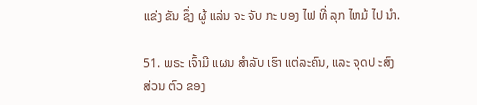ແຂ່ງ ຂັນ ຊຶ່ງ ຜູ້ ແລ່ນ ຈະ ຈັບ ກະ ບອງ ໄຟ ທີ່ ລຸກ ໄຫມ້ ໄປ ນໍາ.

51. ພຣະ ເຈົ້າມີ ແຜນ ສໍາລັບ ເຮົາ ແຕ່ລະຄົນ, ແລະ ຈຸດປ ະສົງ ສ່ວນ ຕົວ ຂອງ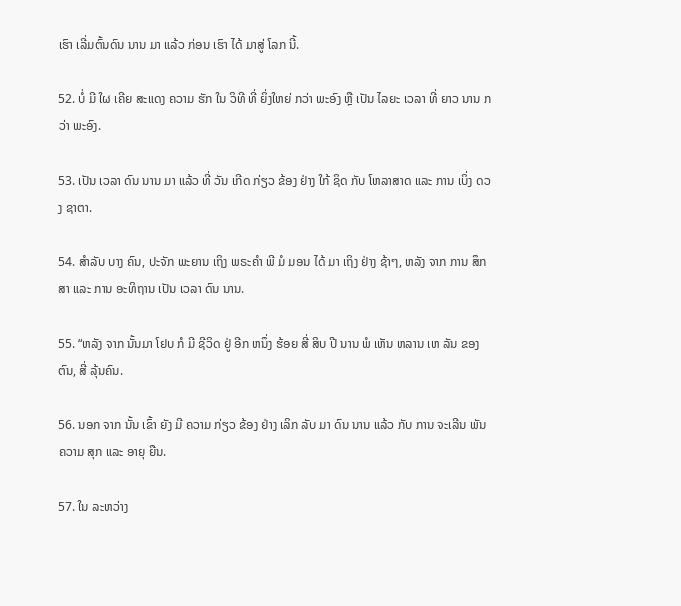ເຮົາ ເລີ່ມຕົ້ນດົນ ນານ ມາ ແລ້ວ ກ່ອນ ເຮົາ ໄດ້ ມາສູ່ ໂລກ ນີ້.

52. ບໍ່ ມີ ໃຜ ເຄີຍ ສະແດງ ຄວາມ ຮັກ ໃນ ວິທີ ທີ່ ຍິ່ງໃຫຍ່ ກວ່າ ພະອົງ ຫຼື ເປັນ ໄລຍະ ເວລາ ທີ່ ຍາວ ນານ ກວ່າ ພະອົງ.

53. ເປັນ ເວລາ ດົນ ນານ ມາ ແລ້ວ ທີ່ ວັນ ເກີດ ກ່ຽວ ຂ້ອງ ຢ່າງ ໃກ້ ຊິດ ກັບ ໂຫລາສາດ ແລະ ການ ເບິ່ງ ດວງ ຊາຕາ.

54. ສໍາລັບ ບາງ ຄົນ, ປະຈັກ ພະຍານ ເຖິງ ພຣະຄໍາ ພີ ມໍ ມອນ ໄດ້ ມາ ເຖິງ ຢ່າງ ຊ້າໆ, ຫລັງ ຈາກ ການ ສຶກສາ ແລະ ການ ອະທິຖານ ເປັນ ເວລາ ດົນ ນານ.

55. “ຫລັງ ຈາກ ນັ້ນມາ ໂຢບ ກໍ ມີ ຊີວິດ ຢູ່ ອີກ ຫນຶ່ງ ຮ້ອຍ ສີ່ ສິບ ປີ ນານ ພໍ ເຫັນ ຫລານ ເຫ ລັນ ຂອງ ຕົນ, ສີ່ ລຸ້ນຄົນ.

56. ນອກ ຈາກ ນັ້ນ ເຂົ້າ ຍັງ ມີ ຄວາມ ກ່ຽວ ຂ້ອງ ຢ່າງ ເລິກ ລັບ ມາ ດົນ ນານ ແລ້ວ ກັບ ການ ຈະເລີນ ພັນ ຄວາມ ສຸກ ແລະ ອາຍຸ ຍືນ.

57. ໃນ ລະຫວ່າງ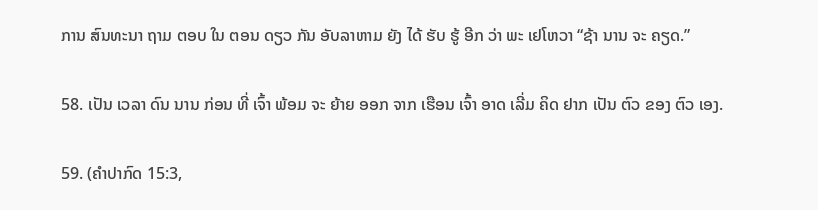ການ ສົນທະນາ ຖາມ ຕອບ ໃນ ຕອນ ດຽວ ກັນ ອັບລາຫາມ ຍັງ ໄດ້ ຮັບ ຮູ້ ອີກ ວ່າ ພະ ເຢໂຫວາ “ຊ້າ ນານ ຈະ ຄຽດ.”

58. ເປັນ ເວລາ ດົນ ນານ ກ່ອນ ທີ່ ເຈົ້າ ພ້ອມ ຈະ ຍ້າຍ ອອກ ຈາກ ເຮືອນ ເຈົ້າ ອາດ ເລີ່ມ ຄິດ ຢາກ ເປັນ ຕົວ ຂອງ ຕົວ ເອງ.

59. (ຄໍາປາກົດ 15:3,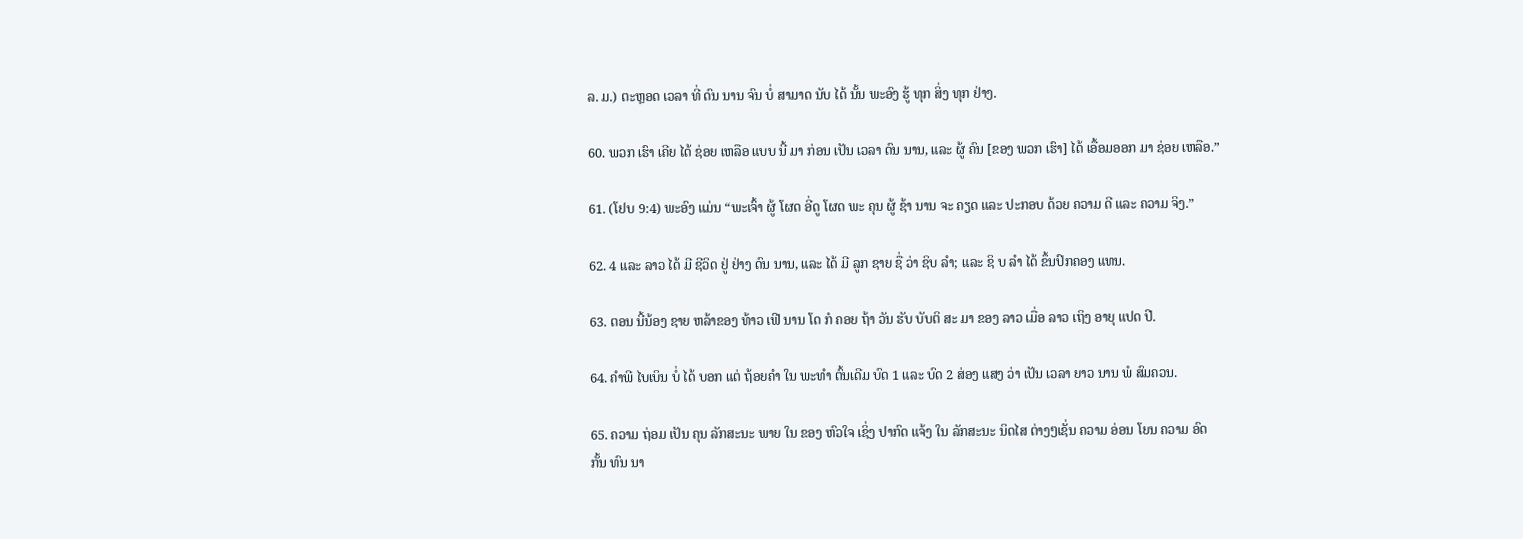ລ. ມ.) ຕະຫຼອດ ເວລາ ທີ່ ດົນ ນານ ຈົນ ບໍ່ ສາມາດ ນັບ ໄດ້ ນັ້ນ ພະອົງ ຮູ້ ທຸກ ສິ່ງ ທຸກ ຢ່າງ.

60. ພວກ ເຮົາ ເຄີຍ ໄດ້ ຊ່ອຍ ເຫລືອ ແບບ ນີ້ ມາ ກ່ອນ ເປັນ ເວລາ ດົນ ນານ, ແລະ ຜູ້ ຄົນ [ຂອງ ພວກ ເຮົາ] ໄດ້ ເອື້ອມອອກ ມາ ຊ່ອຍ ເຫລືອ.”

61. (ໂຢບ 9:4) ພະອົງ ແມ່ນ “ພະເຈົ້າ ຜູ້ ໂຜດ ອີ່ດູ ໂຜດ ພະ ຄຸນ ຜູ້ ຊ້າ ນານ ຈະ ຄຽດ ແລະ ປະກອບ ດ້ວຍ ຄວາມ ດີ ແລະ ຄວາມ ຈິງ.”

62. 4 ແລະ ລາວ ໄດ້ ມີ ຊີວິດ ຢູ່ ຢ່າງ ດົນ ນານ, ແລະ ໄດ້ ມີ ລູກ ຊາຍ ຊື່ ວ່າ ຊິບ ລໍາ; ແລະ ຊິ ບ ລໍາ ໄດ້ ຂຶ້ນປົກຄອງ ແທນ.

63. ຕອນ ນີ້ນ້ອງ ຊາຍ ຫລ້າຂອງ ທ້າວ ເຟີ ນານ ໂດ ກໍ ຄອຍ ຖ້າ ວັນ ຮັບ ບັບຕິ ສະ ມາ ຂອງ ລາວ ເມື່ອ ລາວ ເຖິງ ອາຍຸ ແປດ ປີ.

64. ຄໍາພີ ໄບເບິນ ບໍ່ ໄດ້ ບອກ ແຕ່ ຖ້ອຍຄໍາ ໃນ ພະທໍາ ຕົ້ນເດີມ ບົດ 1 ແລະ ບົດ 2 ສ່ອງ ແສງ ວ່າ ເປັນ ເວລາ ຍາວ ນານ ພໍ ສົມຄວນ.

65. ຄວາມ ຖ່ອມ ເປັນ ຄຸນ ລັກສະນະ ພາຍ ໃນ ຂອງ ຫົວໃຈ ເຊິ່ງ ປາກົດ ແຈ້ງ ໃນ ລັກສະນະ ນິດໄສ ຕ່າງໆເຊັ່ນ ຄວາມ ອ່ອນ ໂຍນ ຄວາມ ອົດ ກັ້ນ ທົນ ນາ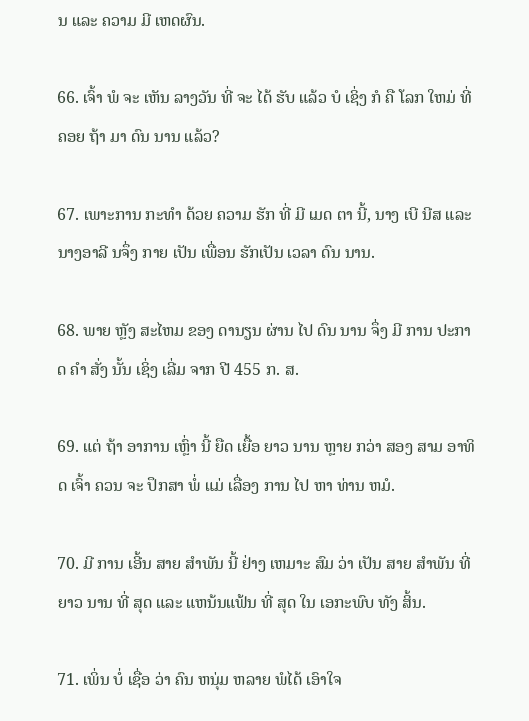ນ ແລະ ຄວາມ ມີ ເຫດຜົນ.

66. ເຈົ້າ ພໍ ຈະ ເຫັນ ລາງວັນ ທີ່ ຈະ ໄດ້ ຮັບ ແລ້ວ ບໍ ເຊິ່ງ ກໍ ຄື ໂລກ ໃຫມ່ ທີ່ ຄອຍ ຖ້າ ມາ ດົນ ນານ ແລ້ວ?

67. ເພາະການ ກະທໍາ ດ້ວຍ ຄວາມ ຮັກ ທີ່ ມີ ເມດ ຕາ ນີ້, ນາງ ເບີ ນີສ ແລະ ນາງອາລີ ນຈຶ່ງ ກາຍ ເປັນ ເພື່ອນ ຮັກເປັນ ເວລາ ດົນ ນານ.

68. ພາຍ ຫຼັງ ສະໄຫມ ຂອງ ດານຽນ ຜ່ານ ໄປ ດົນ ນານ ຈຶ່ງ ມີ ການ ປະກາດ ຄໍາ ສັ່ງ ນັ້ນ ເຊິ່ງ ເລີ່ມ ຈາກ ປີ 455 ກ. ສ.

69. ແຕ່ ຖ້າ ອາການ ເຫຼົ່າ ນີ້ ຍືດ ເຍື້ອ ຍາວ ນານ ຫຼາຍ ກວ່າ ສອງ ສາມ ອາທິດ ເຈົ້າ ຄວນ ຈະ ປຶກສາ ພໍ່ ແມ່ ເລື່ອງ ການ ໄປ ຫາ ທ່ານ ຫມໍ.

70. ມີ ການ ເອີ້ນ ສາຍ ສໍາພັນ ນີ້ ຢ່າງ ເຫມາະ ສົມ ວ່າ ເປັນ ສາຍ ສໍາພັນ ທີ່ ຍາວ ນານ ທີ່ ສຸດ ແລະ ແຫນ້ນແຟ້ນ ທີ່ ສຸດ ໃນ ເອກະພົບ ທັງ ສິ້ນ.

71. ເພິ່ນ ບໍ່ ເຊື່ອ ວ່າ ຄົນ ຫນຸ່ມ ຫລາຍ ພໍໄດ້ ເອົາໃຈ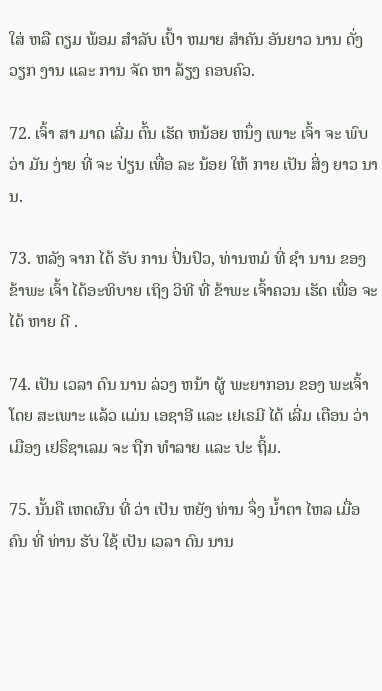ໃສ່ ຫລື ຕຽມ ພ້ອມ ສໍາລັບ ເປົ້າ ຫມາຍ ສໍາຄັນ ອັນຍາວ ນານ ດັ່ງ ວຽກ ງານ ແລະ ການ ຈັດ ຫາ ລ້ຽງ ຄອບຄົວ.

72. ເຈົ້າ ສາ ມາດ ເລີ່ມ ຕົ້ນ ເຮັດ ຫນ້ອຍ ຫນຶ່ງ ເພາະ ເຈົ້າ ຈະ ພົບ ວ່າ ມັນ ງ່າຍ ທີ່ ຈະ ປ່ຽນ ເທື່ອ ລະ ນ້ອຍ ໃຫ້ ກາຍ ເປັນ ສິ່ງ ຍາວ ນານ.

73. ຫລັງ ຈາກ ໄດ້ ຮັບ ການ ປິ່ນປົວ, ທ່ານຫມໍ ທີ່ ຊໍາ ນານ ຂອງ ຂ້າພະ ເຈົ້າ ໄດ້ອະທິບາຍ ເຖິງ ວິທີ ທີ່ ຂ້າພະ ເຈົ້າຄວນ ເຮັດ ເພື່ອ ຈະ ໄດ້ ຫາຍ ດີ .

74. ເປັນ ເວລາ ດົນ ນານ ລ່ວງ ຫນ້າ ຜູ້ ພະຍາກອນ ຂອງ ພະເຈົ້າ ໂດຍ ສະເພາະ ແລ້ວ ແມ່ນ ເອຊາອີ ແລະ ເຢເຣມີ ໄດ້ ເລີ່ມ ເຕືອນ ວ່າ ເມືອງ ເຢຣຶຊາເລມ ຈະ ຖືກ ທໍາລາຍ ແລະ ປະ ຖິ້ມ.

75. ນັ້ນຄື ເຫດຜົນ ທີ່ ວ່າ ເປັນ ຫຍັງ ທ່ານ ຈຶ່ງ ນ້ຳຕາ ໄຫລ ເມື່ອ ຄົນ ທີ່ ທ່ານ ຮັບ ໃຊ້ ເປັນ ເວລາ ດົນ ນານ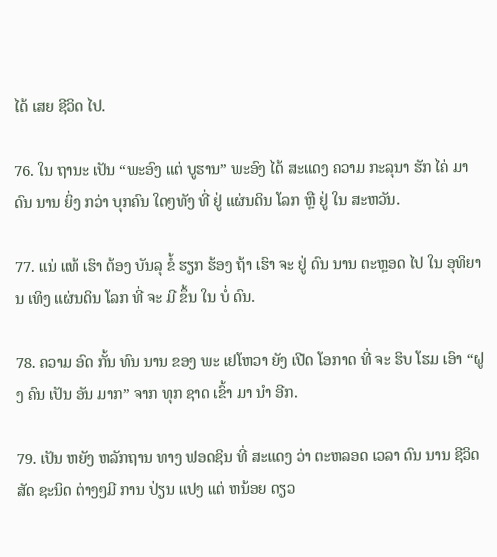ໄດ້ ເສຍ ຊີວິດ ໄປ.

76. ໃນ ຖານະ ເປັນ “ພະອົງ ແຕ່ ບູຮານ” ພະອົງ ໄດ້ ສະແດງ ຄວາມ ກະລຸນາ ຮັກ ໄຄ່ ມາ ດົນ ນານ ຍິ່ງ ກວ່າ ບຸກຄົນ ໃດໆທັງ ທີ່ ຢູ່ ແຜ່ນດິນ ໂລກ ຫຼື ຢູ່ ໃນ ສະຫວັນ.

77. ແນ່ ແທ້ ເຮົາ ຕ້ອງ ບັນລຸ ຂໍ້ ຮຽກ ຮ້ອງ ຖ້າ ເຮົາ ຈະ ຢູ່ ດົນ ນານ ຕະຫຼອດ ໄປ ໃນ ອຸທິຍານ ເທິງ ແຜ່ນດິນ ໂລກ ທີ່ ຈະ ມີ ຂຶ້ນ ໃນ ບໍ່ ດົນ.

78. ຄວາມ ອົດ ກັ້ນ ທົນ ນານ ຂອງ ພະ ເຢໂຫວາ ຍັງ ເປີດ ໂອກາດ ທີ່ ຈະ ຮິບ ໂຮມ ເອົາ “ຝູງ ຄົນ ເປັນ ອັນ ມາກ” ຈາກ ທຸກ ຊາດ ເຂົ້າ ມາ ນໍາ ອີກ.

79. ເປັນ ຫຍັງ ຫລັກຖານ ທາງ ຟອດຊິນ ທີ່ ສະແດງ ວ່າ ຕະຫລອດ ເວລາ ດົນ ນານ ຊີວິດ ສັດ ຊະນິດ ຕ່າງໆມີ ການ ປ່ຽນ ແປງ ແຕ່ ຫນ້ອຍ ດຽວ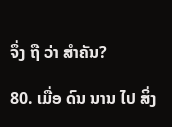ຈຶ່ງ ຖື ວ່າ ສໍາຄັນ?

80. ເມື່ອ ດົນ ນານ ໄປ ສິ່ງ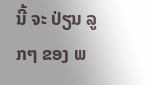ນີ້ ຈະ ປ່ຽນ ລູກໆ ຂອງ ພ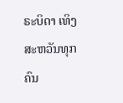ຣະບິດາ ເທິງ ສະຫວັນທຸກ ຄົນ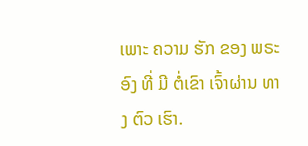ເພາະ ຄວາມ ຮັກ ຂອງ ພຣະອົງ ທີ່ ມີ ຕໍ່ເຂົາ ເຈົ້າຜ່ານ ທາງ ຕົວ ເຮົາ.